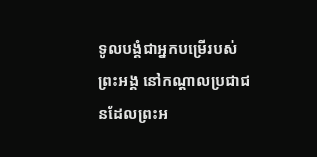ទូលបង្គំជាអ្នកបម្រើរបស់ព្រះអង្គ នៅកណ្ដាលប្រជាជនដែលព្រះអ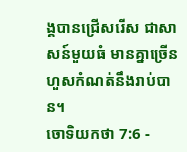ង្គបានជ្រើសរើស ជាសាសន៍មួយធំ មានគ្នាច្រើនហួសកំណត់នឹងរាប់បាន។
ចោទិយកថា 7:6 -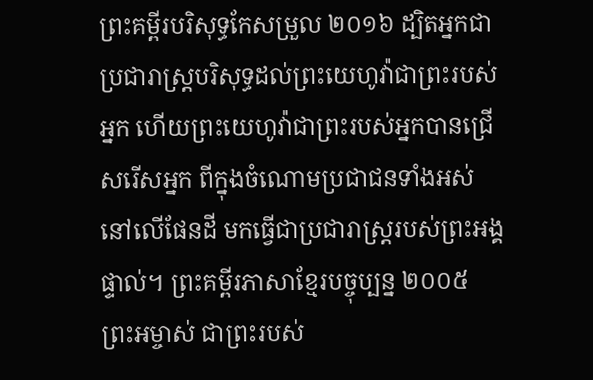ព្រះគម្ពីរបរិសុទ្ធកែសម្រួល ២០១៦ ដ្បិតអ្នកជាប្រជារាស្ត្របរិសុទ្ធដល់ព្រះយេហូវ៉ាជាព្រះរបស់អ្នក ហើយព្រះយេហូវ៉ាជាព្រះរបស់អ្នកបានជ្រើសរើសអ្នក ពីក្នុងចំណោមប្រជាជនទាំងអស់នៅលើផែនដី មកធ្វើជាប្រជារាស្ត្ររបស់ព្រះអង្គផ្ទាល់។ ព្រះគម្ពីរភាសាខ្មែរបច្ចុប្បន្ន ២០០៥ ព្រះអម្ចាស់ ជាព្រះរបស់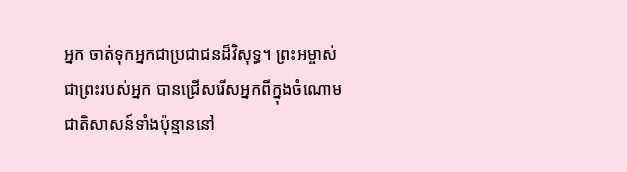អ្នក ចាត់ទុកអ្នកជាប្រជាជនដ៏វិសុទ្ធ។ ព្រះអម្ចាស់ ជាព្រះរបស់អ្នក បានជ្រើសរើសអ្នកពីក្នុងចំណោមជាតិសាសន៍ទាំងប៉ុន្មាននៅ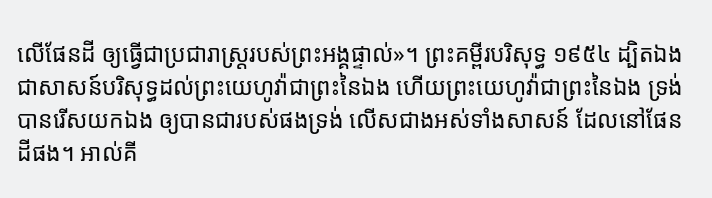លើផែនដី ឲ្យធ្វើជាប្រជារាស្ត្ររបស់ព្រះអង្គផ្ទាល់»។ ព្រះគម្ពីរបរិសុទ្ធ ១៩៥៤ ដ្បិតឯងជាសាសន៍បរិសុទ្ធដល់ព្រះយេហូវ៉ាជាព្រះនៃឯង ហើយព្រះយេហូវ៉ាជាព្រះនៃឯង ទ្រង់បានរើសយកឯង ឲ្យបានជារបស់ផងទ្រង់ លើសជាងអស់ទាំងសាសន៍ ដែលនៅផែនដីផង។ អាល់គី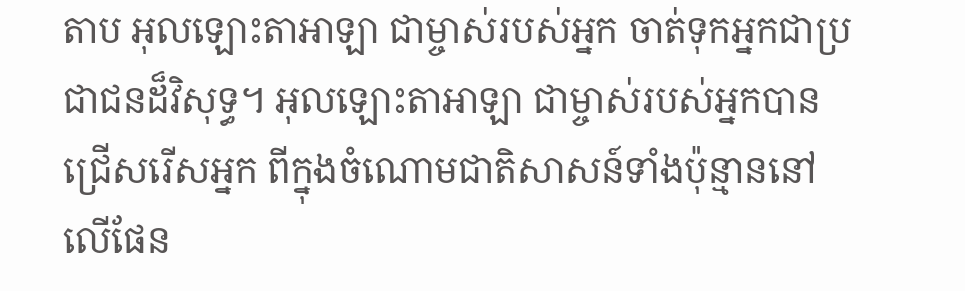តាប អុលឡោះតាអាឡា ជាម្ចាស់របស់អ្នក ចាត់ទុកអ្នកជាប្រជាជនដ៏វិសុទ្ធ។ អុលឡោះតាអាឡា ជាម្ចាស់របស់អ្នកបានជ្រើសរើសអ្នក ពីក្នុងចំណោមជាតិសាសន៍ទាំងប៉ុន្មាននៅលើផែន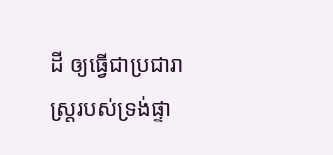ដី ឲ្យធ្វើជាប្រជារាស្ត្ររបស់ទ្រង់ផ្ទា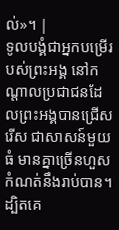ល់»។ |
ទូលបង្គំជាអ្នកបម្រើរបស់ព្រះអង្គ នៅកណ្ដាលប្រជាជនដែលព្រះអង្គបានជ្រើសរើស ជាសាសន៍មួយធំ មានគ្នាច្រើនហួសកំណត់នឹងរាប់បាន។
ដ្បិតគេ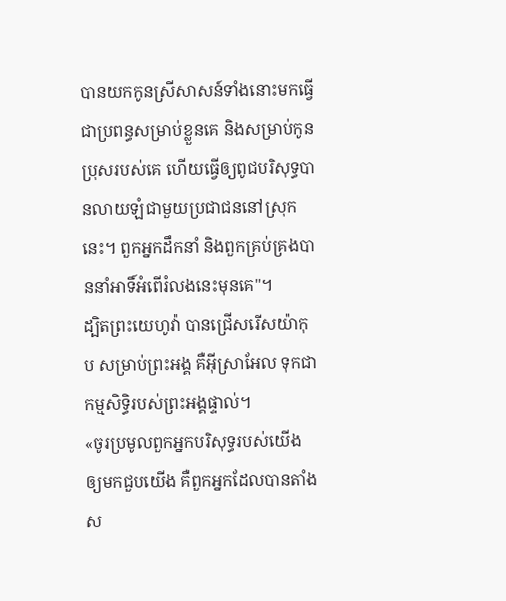បានយកកូនស្រីសាសន៍ទាំងនោះមកធ្វើជាប្រពន្ធសម្រាប់ខ្លួនគេ និងសម្រាប់កូនប្រុសរបស់គេ ហើយធ្វើឲ្យពូជបរិសុទ្ធបានលាយឡំជាមួយប្រជាជននៅស្រុកនេះ។ ពួកអ្នកដឹកនាំ និងពួកគ្រប់គ្រងបាននាំអាទិ៍អំពើរំលងនេះមុនគេ"។
ដ្បិតព្រះយេហូវ៉ា បានជ្រើសរើសយ៉ាកុប សម្រាប់ព្រះអង្គ គឺអ៊ីស្រាអែល ទុកជាកម្មសិទ្ធិរបស់ព្រះអង្គផ្ទាល់។
«ចូរប្រមូលពួកអ្នកបរិសុទ្ធរបស់យើង ឲ្យមកជួបយើង គឺពួកអ្នកដែលបានតាំងស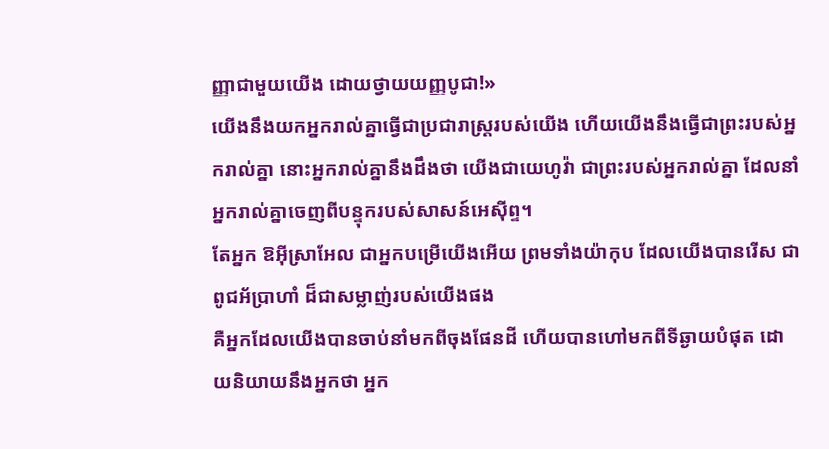ញ្ញាជាមួយយើង ដោយថ្វាយយញ្ញបូជា!»
យើងនឹងយកអ្នករាល់គ្នាធ្វើជាប្រជារាស្ត្ររបស់យើង ហើយយើងនឹងធ្វើជាព្រះរបស់អ្នករាល់គ្នា នោះអ្នករាល់គ្នានឹងដឹងថា យើងជាយេហូវ៉ា ជាព្រះរបស់អ្នករាល់គ្នា ដែលនាំអ្នករាល់គ្នាចេញពីបន្ទុករបស់សាសន៍អេស៊ីព្ទ។
តែអ្នក ឱអ៊ីស្រាអែល ជាអ្នកបម្រើយើងអើយ ព្រមទាំងយ៉ាកុប ដែលយើងបានរើស ជាពូជអ័ប្រាហាំ ដ៏ជាសម្លាញ់របស់យើងផង
គឺអ្នកដែលយើងបានចាប់នាំមកពីចុងផែនដី ហើយបានហៅមកពីទីឆ្ងាយបំផុត ដោយនិយាយនឹងអ្នកថា អ្នក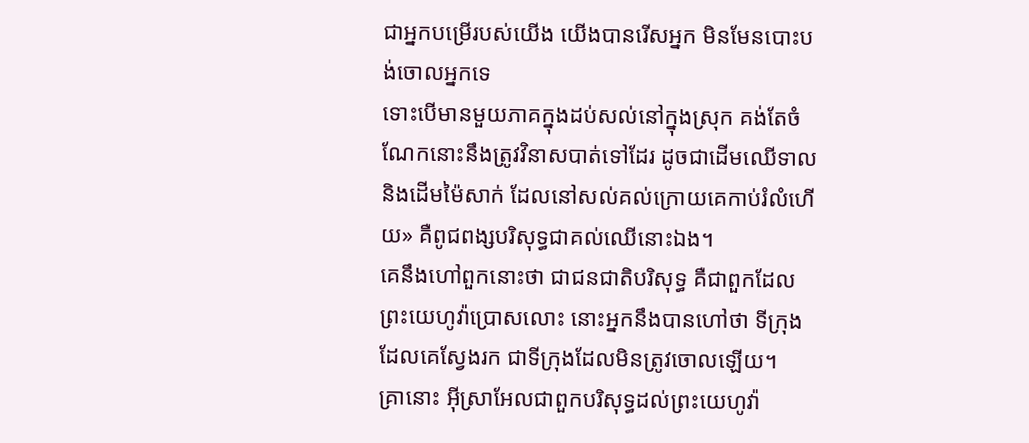ជាអ្នកបម្រើរបស់យើង យើងបានរើសអ្នក មិនមែនបោះបង់ចោលអ្នកទេ
ទោះបើមានមួយភាគក្នុងដប់សល់នៅក្នុងស្រុក គង់តែចំណែកនោះនឹងត្រូវវិនាសបាត់ទៅដែរ ដូចជាដើមឈើទាល និងដើមម៉ៃសាក់ ដែលនៅសល់គល់ក្រោយគេកាប់រំលំហើយ» គឺពូជពង្សបរិសុទ្ធជាគល់ឈើនោះឯង។
គេនឹងហៅពួកនោះថា ជាជនជាតិបរិសុទ្ធ គឺជាពួកដែលព្រះយេហូវ៉ាប្រោសលោះ នោះអ្នកនឹងបានហៅថា ទីក្រុងដែលគេស្វែងរក ជាទីក្រុងដែលមិនត្រូវចោលឡើយ។
គ្រានោះ អ៊ីស្រាអែលជាពួកបរិសុទ្ធដល់ព្រះយេហូវ៉ា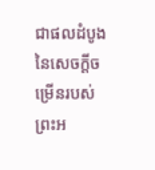ជាផលដំបូងនៃសេចក្ដីចម្រើនរបស់ព្រះអ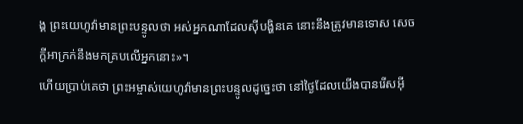ង្គ ព្រះយេហូវ៉ាមានព្រះបន្ទូលថា អស់អ្នកណាដែលស៊ីបង្ហិនគេ នោះនឹងត្រូវមានទោស សេចក្ដីអាក្រក់នឹងមកគ្របលើអ្នកនោះ»។
ហើយប្រាប់គេថា ព្រះអម្ចាស់យេហូវ៉ាមានព្រះបន្ទូលដូច្នេះថា នៅថ្ងៃដែលយើងបានរើសអ៊ី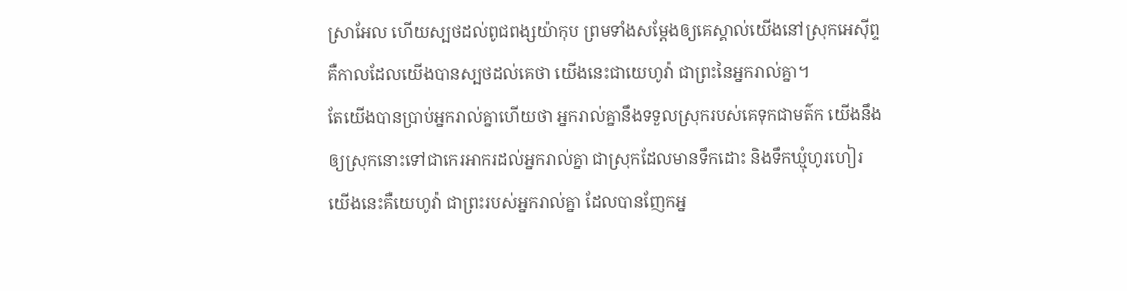ស្រាអែល ហើយស្បថដល់ពូជពង្សយ៉ាកុប ព្រមទាំងសម្ដែងឲ្យគេស្គាល់យើងនៅស្រុកអេស៊ីព្ទ គឺកាលដែលយើងបានស្បថដល់គេថា យើងនេះជាយេហូវ៉ា ជាព្រះនៃអ្នករាល់គ្នា។
តែយើងបានប្រាប់អ្នករាល់គ្នាហើយថា អ្នករាល់គ្នានឹងទទួលស្រុករបស់គេទុកជាមត៌ក យើងនឹងឲ្យស្រុកនោះទៅជាកេរអាករដល់អ្នករាល់គ្នា ជាស្រុកដែលមានទឹកដោះ និងទឹកឃ្មុំហូរហៀរ យើងនេះគឺយេហូវ៉ា ជាព្រះរបស់អ្នករាល់គ្នា ដែលបានញែកអ្ន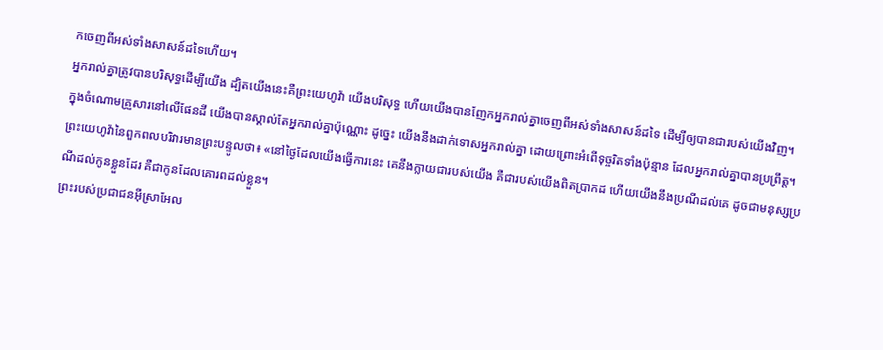កចេញពីអស់ទាំងសាសន៍ដទៃហើយ។
អ្នករាល់គ្នាត្រូវបានបរិសុទ្ធដើម្បីយើង ដ្បិតយើងនេះគឺព្រះយេហូវ៉ា យើងបរិសុទ្ធ ហើយយើងបានញែកអ្នករាល់គ្នាចេញពីអស់ទាំងសាសន៍ដទៃ ដើម្បីឲ្យបានជារបស់យើងវិញ។
ក្នុងចំណោមគ្រួសារនៅលើផែនដី យើងបានស្គាល់តែអ្នករាល់គ្នាប៉ុណ្ណោះ ដូច្នេះ យើងនឹងដាក់ទោសអ្នករាល់គ្នា ដោយព្រោះអំពើទុច្ចរិតទាំងប៉ុន្មាន ដែលអ្នករាល់គ្នាបានប្រព្រឹត្ត។
ព្រះយេហូវ៉ានៃពួកពលបរិវារមានព្រះបន្ទូលថា៖ «នៅថ្ងៃដែលយើងធ្វើការនេះ គេនឹងក្លាយជារបស់យើង គឺជារបស់យើងពិតប្រាកដ ហើយយើងនឹងប្រណីដល់គេ ដូចជាមនុស្សប្រណីដល់កូនខ្លួនដែរ គឺជាកូនដែលគោរពដល់ខ្លួន។
ព្រះរបស់ប្រជាជនអ៊ីស្រាអែល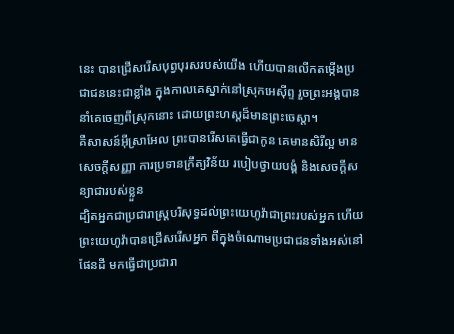នេះ បានជ្រើសរើសបុព្វបុរសរបស់យើង ហើយបានលើកតម្កើងប្រជាជននេះជាខ្លាំង ក្នុងកាលគេស្នាក់នៅស្រុកអេស៊ីព្ទ រួចព្រះអង្គបាននាំគេចេញពីស្រុកនោះ ដោយព្រះហស្តដ៏មានព្រះចេស្តា។
គឺសាសន៍អ៊ីស្រាអែល ព្រះបានរើសគេធ្វើជាកូន គេមានសិរីល្អ មានសេចក្តីសញ្ញា ការប្រទានក្រឹត្យវិន័យ របៀបថ្វាយបង្គំ និងសេចក្តីសន្យាជារបស់ខ្លួន
ដ្បិតអ្នកជាប្រជារាស្ត្របរិសុទ្ធដល់ព្រះយេហូវ៉ាជាព្រះរបស់អ្នក ហើយព្រះយេហូវ៉ាបានជ្រើសរើសអ្នក ពីក្នុងចំណោមប្រជាជនទាំងអស់នៅផែនដី មកធ្វើជាប្រជារា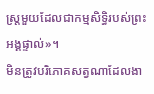ស្ត្រមួយដែលជាកម្មសិទ្ធិរបស់ព្រះអង្គផ្ទាល់»។
មិនត្រូវបរិភោគសត្វណាដែលងា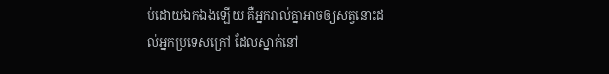ប់ដោយឯកឯងឡើយ គឺអ្នករាល់គ្នាអាចឲ្យសត្វនោះដល់អ្នកប្រទេសក្រៅ ដែលស្នាក់នៅ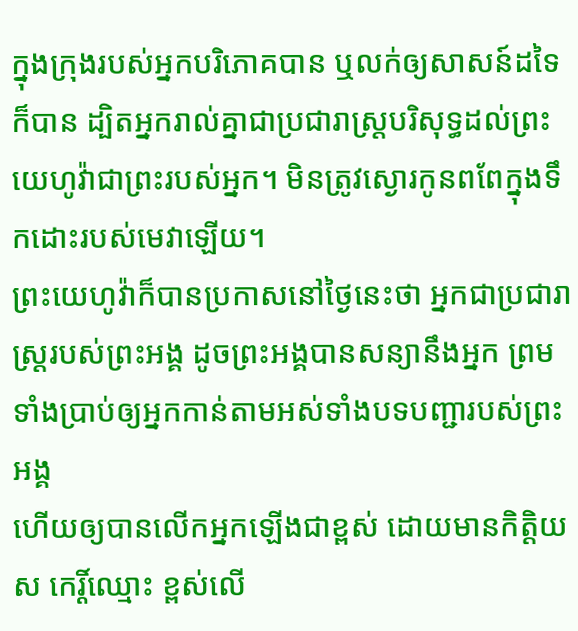ក្នុងក្រុងរបស់អ្នកបរិភោគបាន ឬលក់ឲ្យសាសន៍ដទៃក៏បាន ដ្បិតអ្នករាល់គ្នាជាប្រជារាស្ត្របរិសុទ្ធដល់ព្រះយេហូវ៉ាជាព្រះរបស់អ្នក។ មិនត្រូវស្ងោរកូនពពែក្នុងទឹកដោះរបស់មេវាឡើយ។
ព្រះយេហូវ៉ាក៏បានប្រកាសនៅថ្ងៃនេះថា អ្នកជាប្រជារាស្ត្ររបស់ព្រះអង្គ ដូចព្រះអង្គបានសន្យានឹងអ្នក ព្រមទាំងប្រាប់ឲ្យអ្នកកាន់តាមអស់ទាំងបទបញ្ជារបស់ព្រះអង្គ
ហើយឲ្យបានលើកអ្នកឡើងជាខ្ពស់ ដោយមានកិត្ដិយស កេរ្តិ៍ឈ្មោះ ខ្ពស់លើ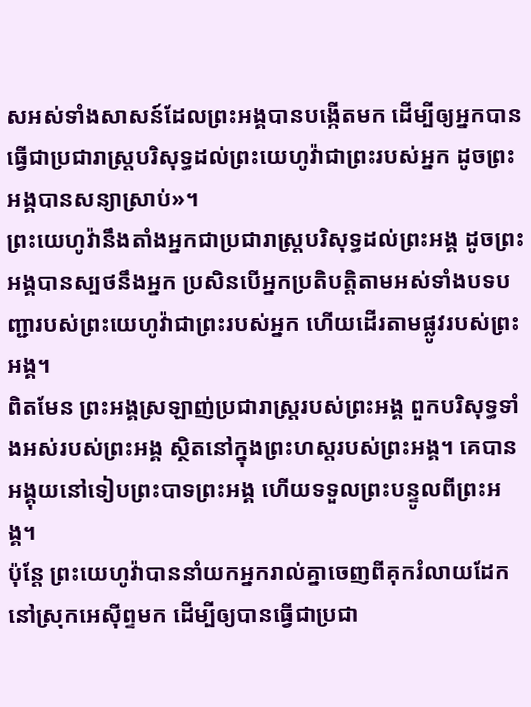សអស់ទាំងសាសន៍ដែលព្រះអង្គបានបង្កើតមក ដើម្បីឲ្យអ្នកបានធ្វើជាប្រជារាស្ត្របរិសុទ្ធដល់ព្រះយេហូវ៉ាជាព្រះរបស់អ្នក ដូចព្រះអង្គបានសន្យាស្រាប់»។
ព្រះយេហូវ៉ានឹងតាំងអ្នកជាប្រជារាស្ត្របរិសុទ្ធដល់ព្រះអង្គ ដូចព្រះអង្គបានស្បថនឹងអ្នក ប្រសិនបើអ្នកប្រតិបត្តិតាមអស់ទាំងបទបញ្ជារបស់ព្រះយេហូវ៉ាជាព្រះរបស់អ្នក ហើយដើរតាមផ្លូវរបស់ព្រះអង្គ។
ពិតមែន ព្រះអង្គស្រឡាញ់ប្រជារាស្ត្ររបស់ព្រះអង្គ ពួកបរិសុទ្ធទាំងអស់របស់ព្រះអង្គ ស្ថិតនៅក្នុងព្រះហស្តរបស់ព្រះអង្គ។ គេបានអង្គុយនៅទៀបព្រះបាទព្រះអង្គ ហើយទទួលព្រះបន្ទូលពីព្រះអង្គ។
ប៉ុន្ដែ ព្រះយេហូវ៉ាបាននាំយកអ្នករាល់គ្នាចេញពីគុករំលាយដែកនៅស្រុកអេស៊ីព្ទមក ដើម្បីឲ្យបានធ្វើជាប្រជា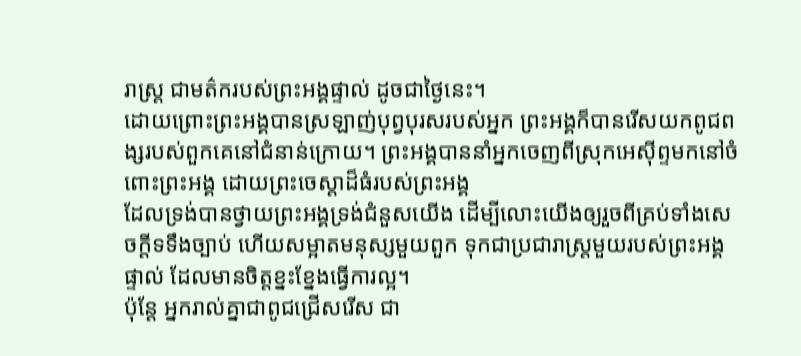រាស្ត្រ ជាមត៌ករបស់ព្រះអង្គផ្ទាល់ ដូចជាថ្ងៃនេះ។
ដោយព្រោះព្រះអង្គបានស្រឡាញ់បុព្វបុរសរបស់អ្នក ព្រះអង្គក៏បានរើសយកពូជពង្សរបស់ពួកគេនៅជំនាន់ក្រោយ។ ព្រះអង្គបាននាំអ្នកចេញពីស្រុកអេស៊ីព្ទមកនៅចំពោះព្រះអង្គ ដោយព្រះចេស្តាដ៏ធំរបស់ព្រះអង្គ
ដែលទ្រង់បានថ្វាយព្រះអង្គទ្រង់ជំនួសយើង ដើម្បីលោះយើងឲ្យរួចពីគ្រប់ទាំងសេចក្ដីទទឹងច្បាប់ ហើយសម្អាតមនុស្សមួយពួក ទុកជាប្រជារាស្ត្រមួយរបស់ព្រះអង្គផ្ទាល់ ដែលមានចិត្តខ្នះខ្នែងធ្វើការល្អ។
ប៉ុន្តែ អ្នករាល់គ្នាជាពូជជ្រើសរើស ជា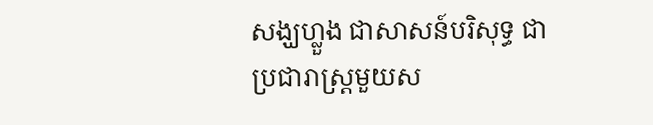សង្ឃហ្លួង ជាសាសន៍បរិសុទ្ធ ជាប្រជារាស្ត្រមួយស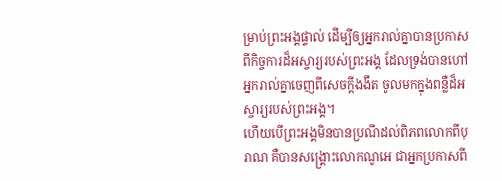ម្រាប់ព្រះអង្គផ្ទាល់ ដើម្បីឲ្យអ្នករាល់គ្នាបានប្រកាសពីកិច្ចការដ៏អស្ចារ្យរបស់ព្រះអង្គ ដែលទ្រង់បានហៅអ្នករាល់គ្នាចេញពីសេចក្តីងងឹត ចូលមកក្នុងពន្លឺដ៏អស្ចារ្យរបស់ព្រះអង្គ។
ហើយបើព្រះអង្គមិនបានប្រណីដល់ពិភពលោកពីបុរាណ គឺបានសង្គ្រោះលោកណូអេ ជាអ្នកប្រកាសពី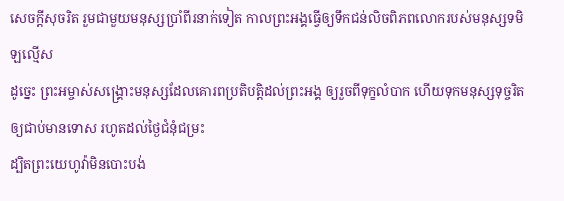សេចក្ដីសុចរិត រួមជាមួយមនុស្សប្រាំពីរនាក់ទៀត កាលព្រះអង្គធ្វើឲ្យទឹកជន់លិចពិភពលោករបស់មនុស្សទមិឡល្មើស
ដូច្នេះ ព្រះអម្ចាស់សង្រ្គោះមនុស្សដែលគោរពប្រតិបត្តិដល់ព្រះអង្គ ឲ្យរួចពីទុក្ខលំបាក ហើយទុកមនុស្សទុច្ចរិតឲ្យជាប់មានទោស រហូតដល់ថ្ងៃជំនុំជម្រះ
ដ្បិតព្រះយេហូវ៉ាមិនបោះបង់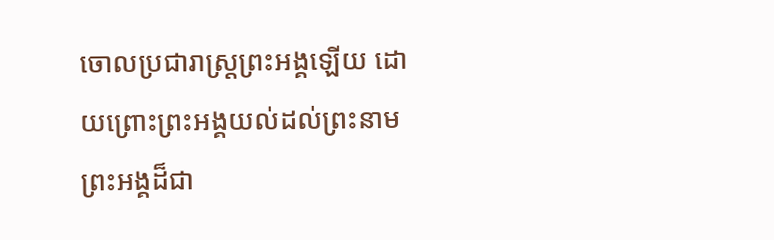ចោលប្រជារាស្ត្រព្រះអង្គឡើយ ដោយព្រោះព្រះអង្គយល់ដល់ព្រះនាមព្រះអង្គដ៏ជា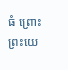ធំ ព្រោះព្រះយេ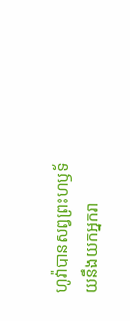ហូវ៉ាបានសព្វព្រះហឫទ័យនឹងយកអ្នករា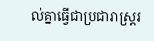ល់គ្នាធ្វើជាប្រជារាស្ត្ររ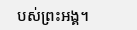បស់ព្រះអង្គ។